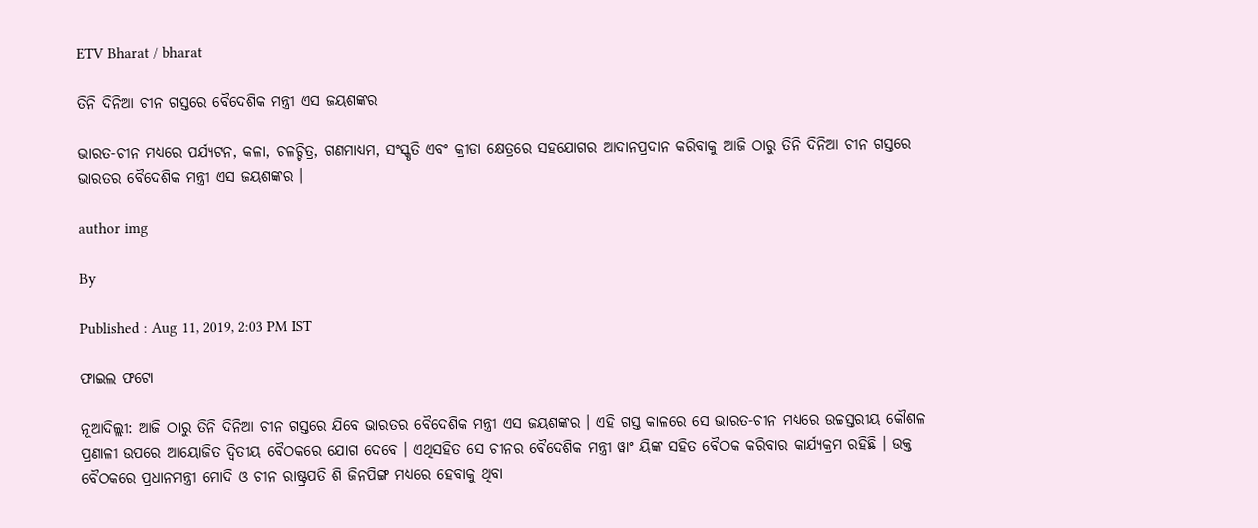ETV Bharat / bharat

ତିନି ଦିନିଆ ଚୀନ ଗସ୍ତରେ ବୈଦେଶିକ ମନ୍ତ୍ରୀ ଏସ ଜୟଶଙ୍କର

ଭାରତ-ଚୀନ ମଧ୍ୟରେ ପର୍ଯ୍ୟଟନ, କଳା, ଚଳଚ୍ଚିତ୍ର, ଗଣମାଧ୍ୟମ, ସଂସ୍କୃତି ଏବଂ କ୍ରୀଡା କ୍ଷେତ୍ରରେ ସହଯୋଗର ଆଦାନପ୍ରଦାନ କରିବାକୁ ଆଜି ଠାରୁ ତିନି ଦିନିଆ ଚୀନ ଗସ୍ତରେ ଭାରତର ବୈଦେଶିକ ମନ୍ତ୍ରୀ ଏସ ଜୟଶଙ୍କର ।

author img

By

Published : Aug 11, 2019, 2:03 PM IST

ଫାଇଲ ଫଟୋ

ନୂଆଦିଲ୍ଲୀ: ଆଜି ଠାରୁ ତିନି ଦିନିଆ ଚୀନ ଗସ୍ତରେ ଯିବେ ଭାରତର ବୈଦେଶିକ ମନ୍ତ୍ରୀ ଏସ ଜୟଶଙ୍କର । ଏହି ଗସ୍ତ କାଳରେ ସେ ଭାରତ-ଚୀନ ମଧ୍ୟରେ ଉଚ୍ଚସ୍ତରୀୟ କୌଶଳ ପ୍ରଣାଳୀ ଉପରେ ଆୟୋଜିତ ଦ୍ବିତୀୟ ବୈଠକରେ ଯୋଗ ଦେବେ । ଏଥିସହିତ ସେ ଚୀନର ବୈଦେଶିକ ମନ୍ତ୍ରୀ ୱାଂ ୟିଙ୍କ ସହିତ ବୈଠକ କରିବାର କାର୍ଯ୍ୟକ୍ରମ ରହିଛି । ଉକ୍ତ ବୈଠକରେ ପ୍ରଧାନମନ୍ତ୍ରୀ ମୋଦି ଓ ଚୀନ ରାଷ୍ଟ୍ରପତି ଶି ଜିନପିଙ୍ଗ ମଧ୍ୟରେ ହେବାକୁ ଥିବା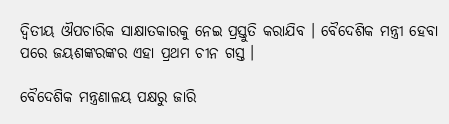ଦ୍ବିତୀୟ ଔପଚାରିକ ସାକ୍ଷାତକାରକୁ ନେଇ ପ୍ରସ୍ତୁତି କରାଯିବ । ବୈଦେଶିକ ମନ୍ତ୍ରୀ ହେବା ପରେ ଜୟଶଙ୍କରଙ୍କର ଏହା ପ୍ରଥମ ଚୀନ ଗସ୍ତ ।

ବୈଦେଶିକ ମନ୍ତ୍ରଣାଳୟ ପକ୍ଷରୁ ଜାରି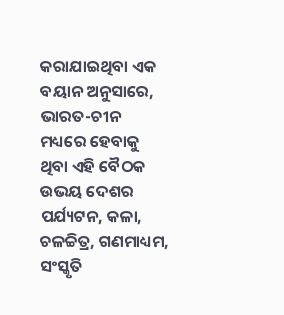କରାଯାଇଥିବା ଏକ ବୟାନ ଅନୁସାରେ, ଭାରତ-ଚୀନ ମଧ୍ୟରେ ହେବାକୁ ଥିବା ଏହି ବୈଠକ ଉଭୟ ଦେଶର ପର୍ଯ୍ୟଟନ, କଳା, ଚଳଚ୍ଚିତ୍ର, ଗଣମାଧ୍ୟମ, ସଂସ୍କୃତି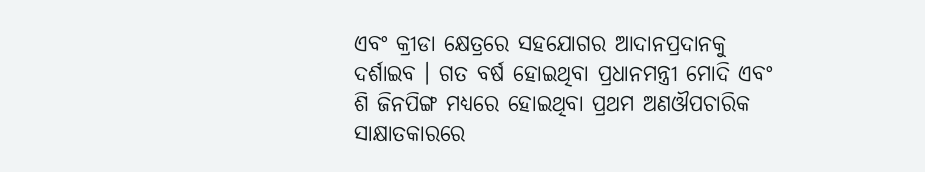ଏବଂ କ୍ରୀଡା କ୍ଷେତ୍ରରେ ସହଯୋଗର ଆଦାନପ୍ରଦାନକୁ ଦର୍ଶାଇବ । ଗତ ବର୍ଷ ହୋଇଥିବା ପ୍ରଧାନମନ୍ତ୍ରୀ ମୋଦି ଏବଂ ଶି ଜିନପିଙ୍ଗ ମଧ୍ୟରେ ହୋଇଥିବା ପ୍ରଥମ ଅଣଔପଚାରିକ ସାକ୍ଷାତକାରରେ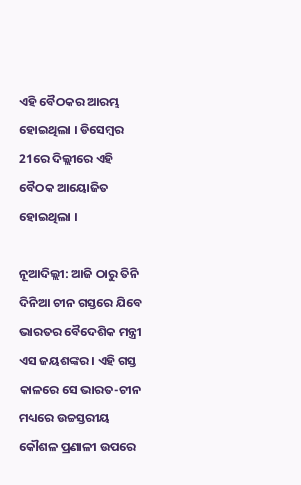ଏହି ବୈଠକର ଆରମ୍ଭ ହୋଇଥିଲା । ଡିସେମ୍ବର 21ରେ ଦିଲ୍ଲୀରେ ଏହି ବୈଠକ ଆୟୋଜିତ ହୋଇଥିଲା ।

ନୂଆଦିଲ୍ଲୀ: ଆଜି ଠାରୁ ତିନି ଦିନିଆ ଚୀନ ଗସ୍ତରେ ଯିବେ ଭାରତର ବୈଦେଶିକ ମନ୍ତ୍ରୀ ଏସ ଜୟଶଙ୍କର । ଏହି ଗସ୍ତ କାଳରେ ସେ ଭାରତ-ଚୀନ ମଧ୍ୟରେ ଉଚ୍ଚସ୍ତରୀୟ କୌଶଳ ପ୍ରଣାଳୀ ଉପରେ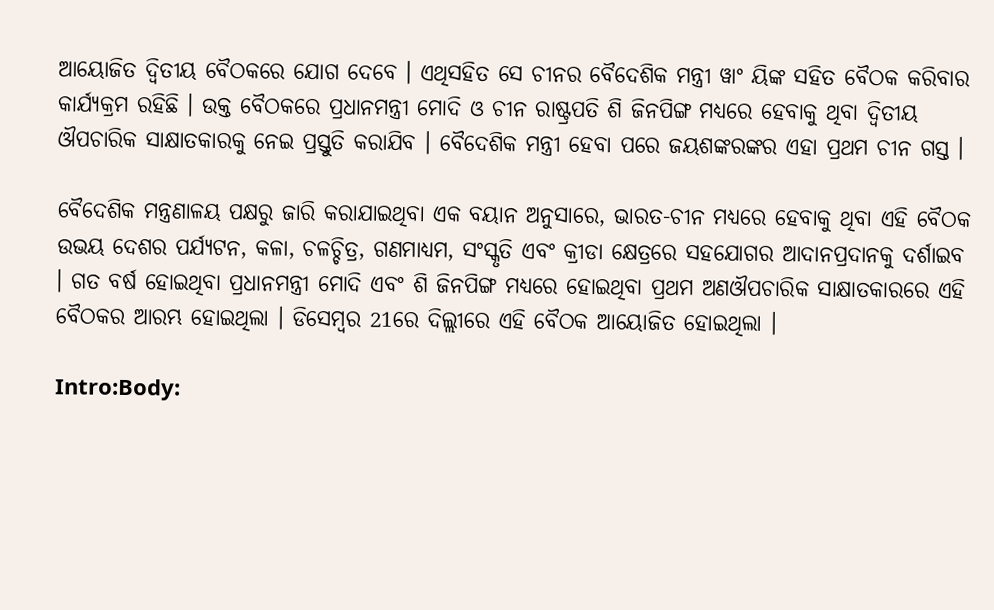ଆୟୋଜିତ ଦ୍ବିତୀୟ ବୈଠକରେ ଯୋଗ ଦେବେ । ଏଥିସହିତ ସେ ଚୀନର ବୈଦେଶିକ ମନ୍ତ୍ରୀ ୱାଂ ୟିଙ୍କ ସହିତ ବୈଠକ କରିବାର କାର୍ଯ୍ୟକ୍ରମ ରହିଛି । ଉକ୍ତ ବୈଠକରେ ପ୍ରଧାନମନ୍ତ୍ରୀ ମୋଦି ଓ ଚୀନ ରାଷ୍ଟ୍ରପତି ଶି ଜିନପିଙ୍ଗ ମଧ୍ୟରେ ହେବାକୁ ଥିବା ଦ୍ବିତୀୟ ଔପଚାରିକ ସାକ୍ଷାତକାରକୁ ନେଇ ପ୍ରସ୍ତୁତି କରାଯିବ । ବୈଦେଶିକ ମନ୍ତ୍ରୀ ହେବା ପରେ ଜୟଶଙ୍କରଙ୍କର ଏହା ପ୍ରଥମ ଚୀନ ଗସ୍ତ ।

ବୈଦେଶିକ ମନ୍ତ୍ରଣାଳୟ ପକ୍ଷରୁ ଜାରି କରାଯାଇଥିବା ଏକ ବୟାନ ଅନୁସାରେ, ଭାରତ-ଚୀନ ମଧ୍ୟରେ ହେବାକୁ ଥିବା ଏହି ବୈଠକ ଉଭୟ ଦେଶର ପର୍ଯ୍ୟଟନ, କଳା, ଚଳଚ୍ଚିତ୍ର, ଗଣମାଧ୍ୟମ, ସଂସ୍କୃତି ଏବଂ କ୍ରୀଡା କ୍ଷେତ୍ରରେ ସହଯୋଗର ଆଦାନପ୍ରଦାନକୁ ଦର୍ଶାଇବ । ଗତ ବର୍ଷ ହୋଇଥିବା ପ୍ରଧାନମନ୍ତ୍ରୀ ମୋଦି ଏବଂ ଶି ଜିନପିଙ୍ଗ ମଧ୍ୟରେ ହୋଇଥିବା ପ୍ରଥମ ଅଣଔପଚାରିକ ସାକ୍ଷାତକାରରେ ଏହି ବୈଠକର ଆରମ୍ଭ ହୋଇଥିଲା । ଡିସେମ୍ବର 21ରେ ଦିଲ୍ଲୀରେ ଏହି ବୈଠକ ଆୟୋଜିତ ହୋଇଥିଲା ।

Intro:Body: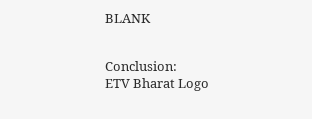BLANK


Conclusion:
ETV Bharat Logo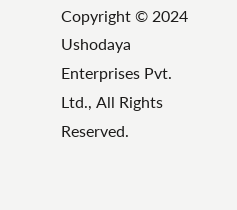Copyright © 2024 Ushodaya Enterprises Pvt. Ltd., All Rights Reserved.